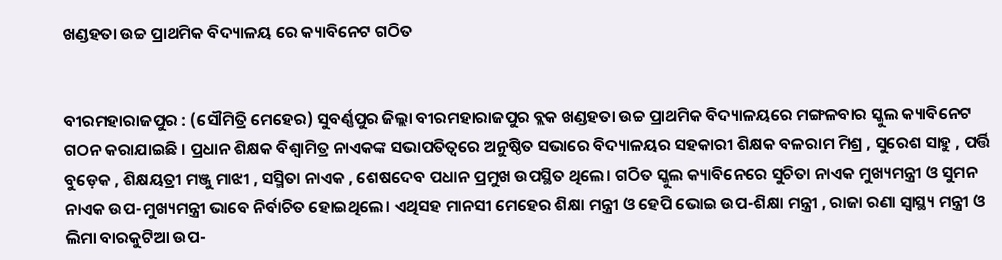ଖଣ୍ଡହତା ଉଚ୍ଚ ପ୍ରାଥମିକ ବିଦ୍ୟାଳୟ ରେ କ୍ୟାବିନେଟ ଗଠିତ


ବୀରମହାରାଜପୁର : (ସୌମିତ୍ରି ମେହେର) ସୁବର୍ଣ୍ଣପୁର ଜିଲ୍ଲା ବୀରମହାରାଜପୁର ବ୍ଲକ ଖଣ୍ଡହତା ଉଚ୍ଚ ପ୍ରାଥମିକ ବିଦ୍ୟାଳୟରେ ମଙ୍ଗଳବାର ସ୍କୁଲ କ୍ୟାବିନେଟ ଗଠନ କରାଯାଇଛି । ପ୍ରଧାନ ଶିକ୍ଷକ ବିଶ୍ଵାମିତ୍ର ନାଏକଙ୍କ ସଭାପତିତ୍ୱରେ ଅନୁଷ୍ଠିତ ସଭାରେ ବିଦ୍ୟାଳୟର ସହକାରୀ ଶିକ୍ଷକ ବଳରାମ ମିଶ୍ର , ସୁରେଶ ସାହୁ , ପର୍ତ୍ତି ବୁଡ଼େକ , ଶିକ୍ଷୟତ୍ରୀ ମଞ୍ଜୁ ମାଝୀ , ସସ୍ମିତା ନାଏକ , ଶେଷଦେବ ପଧାନ ପ୍ରମୁଖ ଉପସ୍ଥିତ ଥିଲେ। ଗଠିତ ସ୍କୁଲ କ୍ୟାବିନେରେ ସୁଚିତା ନାଏକ ମୁଖ୍ୟମନ୍ତ୍ରୀ ଓ ସୁମନ ନାଏକ ଉପ-ମୁଖ୍ୟମନ୍ତ୍ରୀ ଭାବେ ନିର୍ବାଚିତ ହୋଇଥିଲେ। ଏଥିସହ ମାନସୀ ମେହେର ଶିକ୍ଷା ମନ୍ତ୍ରୀ ଓ ହେପି ଭୋଇ ଉପ-ଶିକ୍ଷା ମନ୍ତ୍ରୀ , ରାଜା ରଣା ସ୍ୱାସ୍ଥ୍ୟ ମନ୍ତ୍ରୀ ଓ ଲିମା ବାରକୁଟିଆ ଉପ-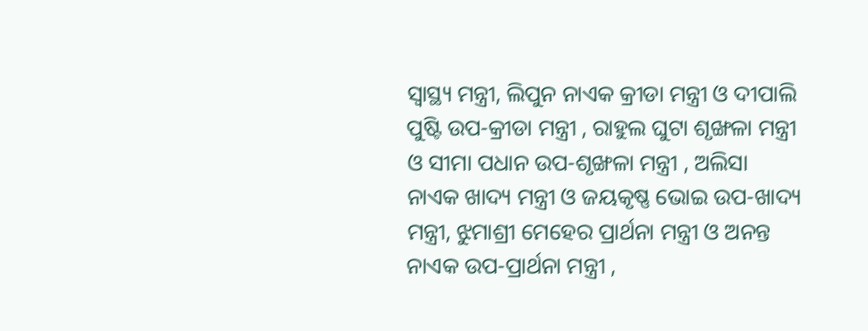ସ୍ୱାସ୍ଥ୍ୟ ମନ୍ତ୍ରୀ, ଲିପୁନ ନାଏକ କ୍ରୀଡା ମନ୍ତ୍ରୀ ଓ ଦୀପାଲି ପୁଷ୍ଟି ଉପ-କ୍ରୀଡା ମନ୍ତ୍ରୀ , ରାହୁଲ ଘୁଟା ଶୃଙ୍ଖଳା ମନ୍ତ୍ରୀ ଓ ସୀମା ପଧାନ ଉପ-ଶୃଙ୍ଖଳା ମନ୍ତ୍ରୀ , ଅଲିସା ନାଏକ ଖାଦ୍ୟ ମନ୍ତ୍ରୀ ଓ ଜୟକୃଷ୍ଣ ଭୋଇ ଉପ-ଖାଦ୍ୟ ମନ୍ତ୍ରୀ, ଝୁମାଶ୍ରୀ ମେହେର ପ୍ରାର୍ଥନା ମନ୍ତ୍ରୀ ଓ ଅନନ୍ତ ନାଏକ ଉପ-ପ୍ରାର୍ଥନା ମନ୍ତ୍ରୀ ,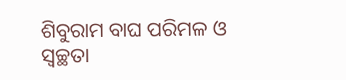ଶିବୁରାମ ବାଘ ପରିମଳ ଓ ସ୍ୱଚ୍ଛତା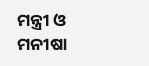ମନ୍ତ୍ରୀ ଓ ମନୀଷା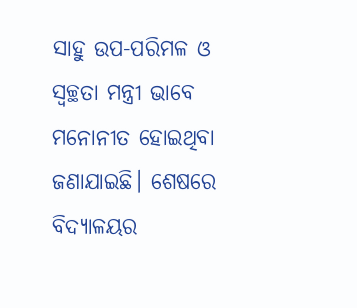ସାହୁ ଉପ-ପରିମଳ ଓ ସ୍ୱଚ୍ଛତା ମନ୍ତ୍ରୀ ଭାବେ ମନୋନୀତ ହୋଇଥିବା ଜଣାଯାଇଛି। ଶେଷରେ ବିଦ୍ୟାଳୟର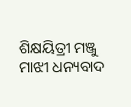ଶିକ୍ଷୟିତ୍ରୀ ମଞ୍ଜୁ ମାଝୀ ଧନ୍ୟବାଦ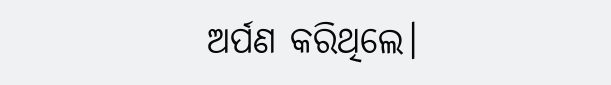ଅର୍ପଣ କରିଥିଲେ।